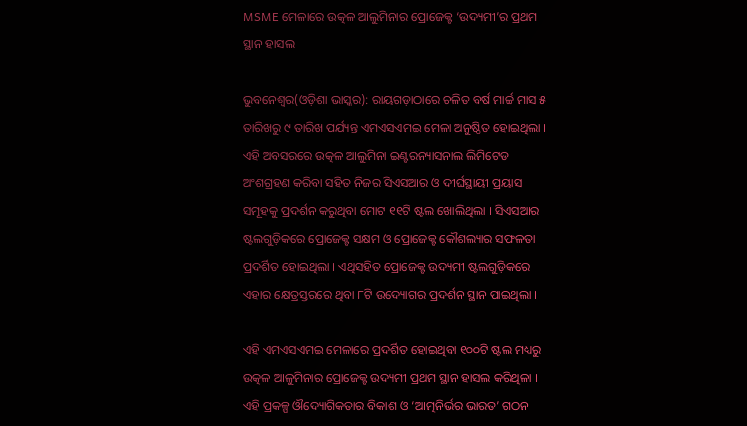MSME ମେଳାରେ ଉତ୍କଳ ଆଲୁମିନାର ପ୍ରୋଜେକ୍ଟ ‘ଉଦ୍ୟମୀ’ର ପ୍ରଥମ ସ୍ଥାନ ହାସଲ

ଭୁବନେଶ୍ୱର(ଓଡ଼ିଶା ଭାସ୍କର): ରାୟଗଡ଼ାଠାରେ ଚଳିତ ବର୍ଷ ମାର୍ଚ୍ଚ ମାସ ୫ ତାରିଖରୁ ୯ ତାରିଖ ପର୍ଯ୍ୟନ୍ତ ଏମଏସଏମଇ ମେଳା ଅନୁଷ୍ଠିତ ହୋଇଥିଲା । ଏହି ଅବସରରେ ଉତ୍କଳ ଆଲୁମିନା ଇଣ୍ଟରନ୍ୟାସନାଲ ଲିମିଟେଡ ଅଂଶଗ୍ରହଣ କରିବା ସହିତ ନିଜର ସିଏସଆର ଓ ଦୀର୍ଘସ୍ଥାୟୀ ପ୍ରୟାସ ସମୂହକୁ ପ୍ରଦର୍ଶନ କରୁଥିବା ମୋଟ ୧୧ଟି ଷ୍ଟଲ ଖୋଲିଥିଲା । ସିଏସଆର ଷ୍ଟଲଗୁଡ଼ିକରେ ପ୍ରୋଜେକ୍ଟ ସକ୍ଷମ ଓ ପ୍ରୋଜେକ୍ଟ କୌଶଲ୍ୟାର ସଫଳତା ପ୍ରଦର୍ଶିତ ହୋଇଥିଲା । ଏଥିସହିତ ପ୍ରୋଜେକ୍ଟ ଉଦ୍ୟମୀ ଷ୍ଟଲଗୁଡ଼ିକରେ ଏହାର କ୍ଷେତ୍ରସ୍ତରରେ ଥିବା ୮ଟି ଉଦ୍ୟୋଗର ପ୍ରଦର୍ଶନ ସ୍ଥାନ ପାଇଥିଲା ।

ଏହି ଏମଏସଏମଇ ମେଳାରେ ପ୍ରଦର୍ଶିତ ହୋଇଥିବା ୧୦୦ଟି ଷ୍ଟଲ ମଧ୍ୟରୁ ଉତ୍କଳ ଆଳୁମିନାର ପ୍ରୋଜେକ୍ଟ ଉଦ୍ୟମୀ ପ୍ରଥମ ସ୍ଥାନ ହାସଲ କରିଥିଳା । ଏହି ପ୍ରକଳ୍ପ ଔଦ୍ୟୋଗିକତାର ବିକାଶ ଓ ‘ଆତ୍ମନିର୍ଭର ଭାରତ’ ଗଠନ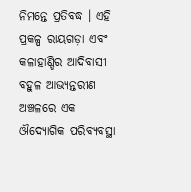ନିମନ୍ତେ ପ୍ରତିବଦ୍ଧ । ଏହି ପ୍ରକଳ୍ପ ରାୟଗଡ଼ା ଏବଂ କଳାହାଣ୍ଡିର ଆଦିବାସୀ ବହୁଳ ଆଭ୍ୟନ୍ତରୀଣ ଅଞ୍ଚଳରେ ଏକ ଔଦ୍ୟୋଗିକ ପରିବ୍ୟବସ୍ଥା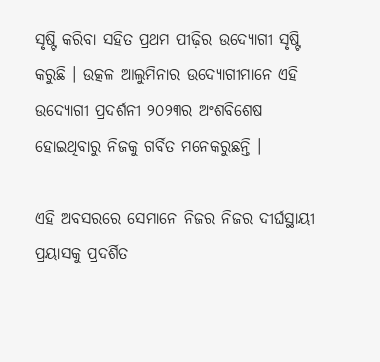ସୃଷ୍ଟି କରିବା ସହିତ ପ୍ରଥମ ପୀଢ଼ିର ଉଦ୍ୟୋଗୀ ସୃଷ୍ଟି କରୁଛି । ଉତ୍କଳ ଆଲୁମିନାର ଉଦ୍ୟୋଗୀମାନେ ଏହି ଉଦ୍ୟୋଗୀ ପ୍ରଦର୍ଶନୀ ୨୦୨୩ର ଅଂଶବିଶେଷ ହୋଇଥିବାରୁ ନିଜକୁ ଗର୍ବିତ ମନେକରୁଛନ୍ତି ।

ଏହି ଅବସରରେ ସେମାନେ ନିଜର ନିଜର ଦୀର୍ଘସ୍ଥାୟୀ ପ୍ରୟାସକୁ ପ୍ରଦର୍ଶିତ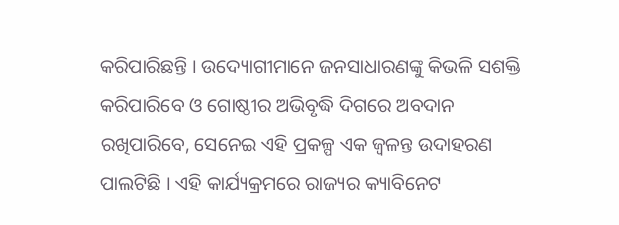କରିପାରିଛନ୍ତି । ଉଦ୍ୟୋଗୀମାନେ ଜନସାଧାରଣଙ୍କୁ କିଭଳି ସଶକ୍ତି କରିପାରିବେ ଓ ଗୋଷ୍ଠୀର ଅଭିବୃଦ୍ଧି ଦିଗରେ ଅବଦାନ ରଖିପାରିବେ, ସେନେଇ ଏହି ପ୍ରକଳ୍ପ ଏକ ଜ୍ୱଳନ୍ତ ଉଦାହରଣ ପାଲଟିଛି । ଏହି କାର୍ଯ୍ୟକ୍ରମରେ ରାଜ୍ୟର କ୍ୟାବିନେଟ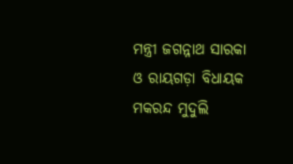ମନ୍ତ୍ରୀ ଜଗନ୍ନାଥ ସାରକା ଓ ରାୟଗଡ଼ା ବିଧାୟକ ମକରନ୍ଦ ମୁଦୁଲି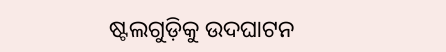ଷ୍ଟଲଗୁଡ଼ିକୁ ଉଦଘାଟନ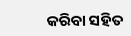କରିବା ସହିତ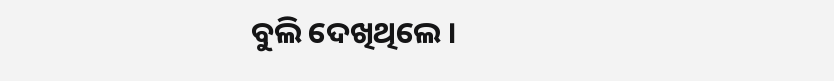ବୁଲି ଦେଖିଥିଲେ ।